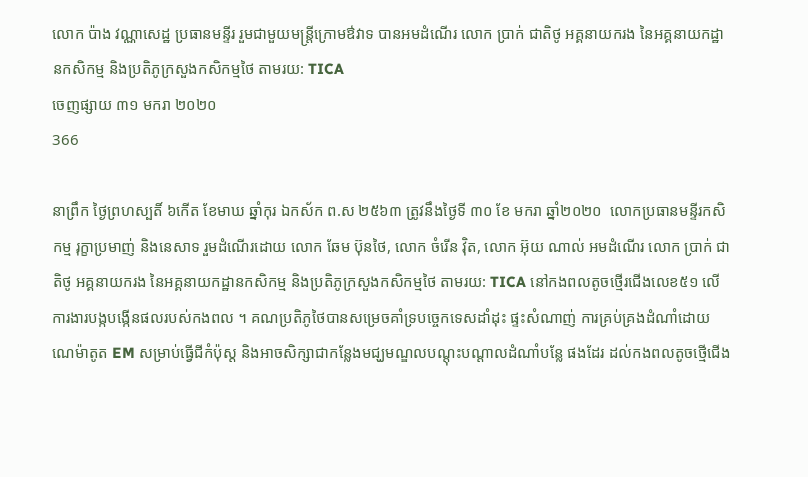លោក ប៉ាង វណ្ណាសេដ្ឋ ប្រធានមន្ទីរ រួមជាមួយមន្ត្រីក្រោមឳវាទ បានអមដំណើរ លោក ប្រាក់ ជាតិថូ អគ្គនាយករង នៃអគ្គនាយកដ្ឋានកសិកម្ម និងប្រតិភូក្រសួងកសិកម្មថៃ តាមរយ: TICA
ចេញផ្សាយ ៣១ មករា ២០២០
366

នាព្រឹក ថ្ងៃព្រហស្បតិ៍ ៦កើត ខែមាឃ ឆ្នាំកុរ ឯកស័ក ព.ស ២៥៦៣ ត្រូវនឹងថ្ងៃទី ៣០ ខែ មករា ឆ្នាំ២០២០  លោកប្រធានមន្ទីរកសិកម្ម រុក្ខាប្រមាញ់ និងនេសាទ រួមដំណើរដោយ លោក ឆែម ប៊ុនថៃ, លោក ចំរើន វ៉ិត, លោក អ៊ុយ ណាល់ អមដំណើរ លោក ប្រាក់ ជាតិថូ អគ្គនាយករង នៃអគ្គនាយកដ្ឋានកសិកម្ម និងប្រតិភូក្រសួងកសិកម្មថៃ តាមរយ: TICA នៅកងពលតូចថ្មើរជើងលេខ៥១ លើការងារបង្កបង្កើនផលរបស់កងពល ។ គណប្រតិភូថៃបានសម្រេចគាំទ្របច្ចេកទេសដាំដុះ ផ្ទះសំណាញ់ ការគ្រប់គ្រងដំណាំដោយណេម៉ាតូត EM សម្រាប់ធ្វើជីកំប៉ុស្ត និងអាចសិក្សាជាកន្លែងមជ្ឃមណ្ឌលបណ្តុះបណ្តាលដំណាំបន្លែ ផងដែរ ដល់កងពលតូចថ្មើជើង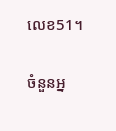លេខ51។

ចំនួនអ្ន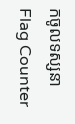កចូលទស្សនា
Flag Counter